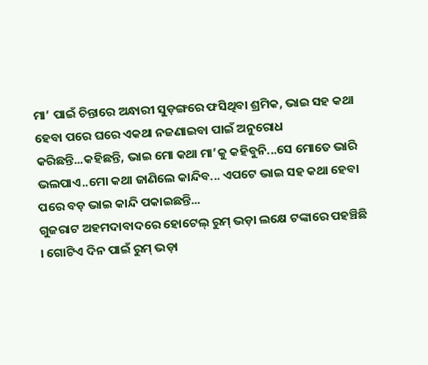ମା’ ପାଇଁ ଚିନ୍ତାରେ ଅନ୍ଧାରୀ ସୁଡ଼ଙ୍ଗରେ ଫସିଥିବା ଶ୍ରମିକ, ଭାଇ ସହ କଥା ହେବା ପରେ ଘରେ ଏକଥା ନଜଣାଇବା ପାଇଁ ଅନୁରୋଧ କରିଛନ୍ତି...କହିଛନ୍ତି, ଭାଇ ମୋ କଥା ମା’କୁ କହିବୁନି...ସେ ମୋତେ ଭାରି ଭଲପାଏ..ମୋ କଥା ଜାଣିଲେ କାନ୍ଦିବ... ଏପଟେ ଭାଇ ସହ କଥା ହେବା ପରେ ବଡ଼ ଭାଇ କାନ୍ଦି ପକାଇଛନ୍ତି...
ଗୁଜରାଟ ଅହମଦାବାଦରେ ହୋଟେଲ୍ ରୁମ୍ ଭଡ଼ା ଲକ୍ଷେ ଟଙ୍କାରେ ପହଞ୍ଚିଛି । ଗୋଟିଏ ଦିନ ପାଇଁ ରୁମ୍ ଭଡ଼ା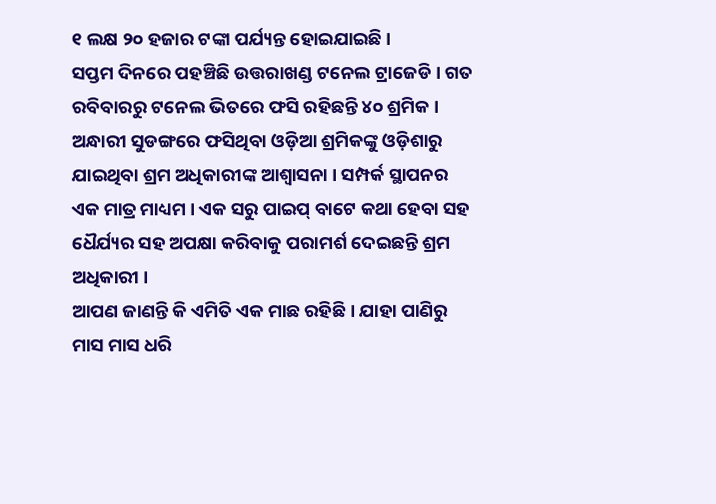୧ ଲକ୍ଷ ୨୦ ହଜାର ଟଙ୍କା ପର୍ଯ୍ୟନ୍ତ ହୋଇଯାଇଛି ।
ସପ୍ତମ ଦିନରେ ପହଞ୍ଚିଛି ଉତ୍ତରାଖଣ୍ଡ ଟନେଲ ଟ୍ରାଜେଡି । ଗତ ରବିବାରରୁ ଟନେଲ ଭିତରେ ଫସି ରହିଛନ୍ତି ୪୦ ଶ୍ରମିକ ।
ଅନ୍ଧାରୀ ସୁଡଙ୍ଗରେ ଫସିଥିବା ଓଡ଼ିଆ ଶ୍ରମିକଙ୍କୁ ଓଡ଼ିଶାରୁ ଯାଇଥିବା ଶ୍ରମ ଅଧିକାରୀଙ୍କ ଆଶ୍ୱାସନା । ସମ୍ପର୍କ ସ୍ଥାପନର ଏକ ମାତ୍ର ମାଧ୍ୟମ । ଏକ ସରୁ ପାଇପ୍ ବାଟେ କଥା ହେବା ସହ ଧୈର୍ଯ୍ୟର ସହ ଅପକ୍ଷା କରିବାକୁ ପରାମର୍ଶ ଦେଇଛନ୍ତି ଶ୍ରମ ଅଧିକାରୀ ।
ଆପଣ ଜାଣନ୍ତି କି ଏମିତି ଏକ ମାଛ ରହିଛି । ଯାହା ପାଣିରୁ ମାସ ମାସ ଧରି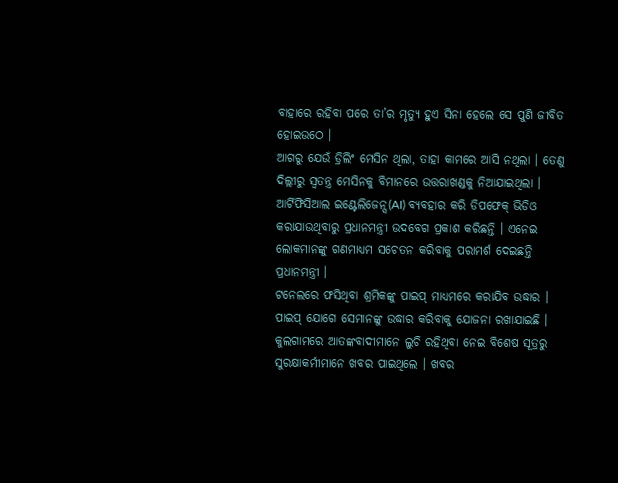ବାହାରେ ରହିବା ପରେ ତା’ର ମୃତ୍ୟୁ ହୁଏ ସିନା ହେଲେ ସେ ପୁଣି ଜୀବିତ ହୋଇଉଠେ ।
ଆଗରୁ ଯେଉଁ ଡ୍ରିଲିଂ ମେସିନ ଥିଲା, ତାହା କାମରେ ଆସି ନଥିଲା । ତେଣୁ ଦିଲ୍ଲୀରୁ ସ୍ୱତନ୍ତ୍ର ମେସିନକୁ ବିମାନରେ ଉତ୍ତରାଖଣ୍ଡକୁ ନିଆଯାଇଥିଲା ।
ଆର୍ଟିଫିସିଆଲ ଇଣ୍ଟେଲିଜେନ୍ସ(AI) ବ୍ୟବହାର କରି ଡିପଫେକ୍ ଭିଡିଓ କରାଯାଉଥିବାରୁ ପ୍ରଧାନମନ୍ତ୍ରୀ ଉଦବେଗ ପ୍ରକାଶ କରିଛନ୍ତି । ଏନେଇ ଲୋକମାନଙ୍କୁ ଗଣମାଧ୍ୟମ ସଚେତନ କରିବାକୁ ପରାମର୍ଶ ଦେଇଛନ୍ତି ପ୍ରଧାନମନ୍ତ୍ରୀ ।
ଟନେଲରେ ଫସିଥିବା ଶ୍ରମିକଙ୍କୁ ପାଇପ୍ ମାଧ୍ୟମରେ କରାଯିବ ଉଦ୍ଧାର । ପାଇପ୍ ଯୋଗେ ସେମାନଙ୍କୁ ଉଦ୍ଧାର କରିବାକୁ ଯୋଜନା ରଖାଯାଇଛି ।
କୁଲଗାମରେ ଆତଙ୍କବାଦୀମାନେ ଲୁଚି ରହିଥିବା ନେଇ ବିଶେଷ ସୂତ୍ରରୁ ସୁରକ୍ଷାକର୍ମୀମାନେ ଖବର ପାଇଥିଲେ । ଖବର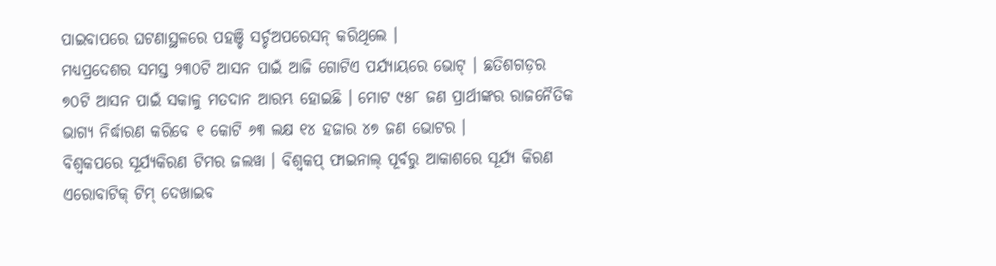ପାଇବାପରେ ଘଟଣାସ୍ଥଳରେ ପହଞ୍ଚି ସର୍ଚ୍ଚଅପରେସନ୍ କରିଥିଲେ ।
ମଧ୍ୟପ୍ରଦେଶର ସମସ୍ତ ୨୩୦ଟି ଆସନ ପାଇଁ ଆଜି ଗୋଟିଏ ପର୍ଯ୍ୟାୟରେ ଭୋଟ୍ । ଛତିଶଗଡ଼ର ୭୦ଟି ଆସନ ପାଇଁ ସକାଳୁ ମତଦାନ ଆରମ୍ଭ ହୋଇଛି । ମୋଟ ୯୫୮ ଜଣ ପ୍ରାର୍ଥୀଙ୍କର ରାଜନୈତିକ ଭାଗ୍ୟ ନିର୍ଦ୍ଧାରଣ କରିବେ ୧ କୋଟି ୬୩ ଲକ୍ଷ ୧୪ ହଜାର ୪୭ ଜଣ ଭୋଟର ।
ବିଶ୍ୱକପରେ ସୂର୍ଯ୍ୟକିରଣ ଟିମର ଜଲୱା । ବିଶ୍ୱକପ୍ ଫାଇନାଲ୍ ପୂର୍ବରୁ ଆକାଶରେ ସୂର୍ଯ୍ୟ କିରଣ ଏରୋବାଟିକ୍ ଟିମ୍ ଦେଖାଇବ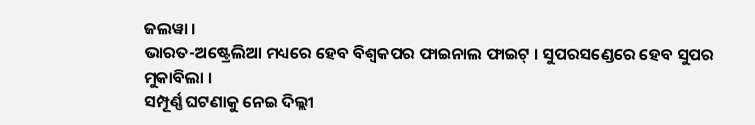ଜଲୱା ।
ଭାରତ-ଅଷ୍ଟ୍ରେଲିଆ ମଧ୍ୟରେ ହେବ ବିଶ୍ବକପର ଫାଇନାଲ ଫାଇଟ୍ । ସୁପରସଣ୍ଡେରେ ହେବ ସୁପର ମୁକାବିଲା ।
ସମ୍ପୂର୍ଣ୍ଣ ଘଟଣାକୁ ନେଇ ଦିଲ୍ଲୀ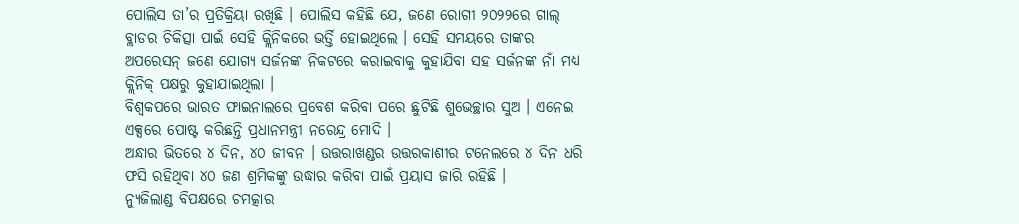ପୋଲିସ ତା’ର ପ୍ରତିକ୍ରିୟା ରଖିଛି । ପୋଲିସ କହିଛି ଯେ, ଜଣେ ରୋଗୀ ୨୦୨୨ରେ ଗାଲ୍ ବ୍ଲାଡର ଚିକିତ୍ସା ପାଇଁ ସେହି କ୍ଲିନିକରେ ଭର୍ତ୍ତି ହୋଇଥିଲେ । ସେହି ସମୟରେ ତାଙ୍କର ଅପରେସନ୍ ଜଣେ ଯୋଗ୍ୟ ସର୍ଜନଙ୍କ ନିକଟରେ କରାଇବାକୁ କୁହାଯିବା ସହ ସର୍ଜନଙ୍କ ନାଁ ମଧ୍ୟ କ୍ଲିନିକ୍ ପକ୍ଷରୁ କୁହାଯାଇଥିଲା ।
ବିଶ୍ୱକପରେ ଭାରତ ଫାଇନାଲରେ ପ୍ରବେଶ କରିବା ପରେ ଛୁଟିଛି ଶୁଭେଚ୍ଛାର ସୁଅ । ଏନେଇ ଏକ୍ସରେ ପୋଷ୍ଟ କରିଛନ୍ତି ପ୍ରଧାନମନ୍ତ୍ରୀ ନରେନ୍ଦ୍ର ମୋଦି ।
ଅନ୍ଧାର ଭିତରେ ୪ ଦିନ, ୪୦ ଜୀବନ । ଉତ୍ତରାଖଣ୍ଡର ଉତ୍ତରକାଶୀର ଟନେଲରେ ୪ ଦିନ ଧରି ଫସି ରହିଥିବା ୪୦ ଜଣ ଶ୍ରମିକଙ୍କୁ ଉଦ୍ଧାର କରିବା ପାଇଁ ପ୍ରୟାସ ଜାରି ରହିଛି ।
ନ୍ୟୁଜିଲାଣ୍ଡ ବିପକ୍ଷରେ ଚମତ୍କାର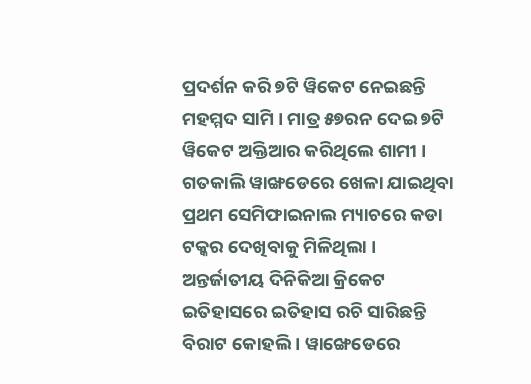ପ୍ରଦର୍ଶନ କରି ୭ଟି ୱିକେଟ ନେଇଛନ୍ତି ମହମ୍ମଦ ସାମି । ମାତ୍ର ୫୭ରନ ଦେଇ ୭ଟି ୱିକେଟ ଅକ୍ତିଆର କରିଥିଲେ ଶାମୀ । ଗତକାଲି ୱାଙ୍ଖଡେରେ ଖେଳା ଯାଇଥିବା ପ୍ରଥମ ସେମିଫାଇନାଲ ମ୍ୟାଚରେ କଡା ଟକ୍କର ଦେଖିବାକୁ ମିଳିଥିଲା ।
ଅନ୍ତର୍ଜାତୀୟ ଦିନିକିଆ କ୍ରିକେଟ ଇତିହାସରେ ଇତିହାସ ରଚି ସାରିଛନ୍ତି ବିରାଟ କୋହଲି । ୱାଙ୍ଖେଡେରେ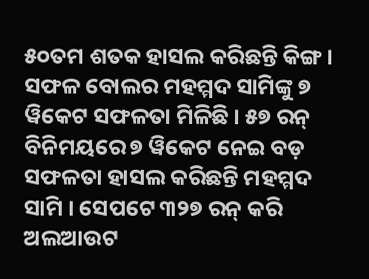୫୦ତମ ଶତକ ହାସଲ କରିଛନ୍ତି କିଙ୍ଗ ।
ସଫଳ ବୋଲର ମହମ୍ମଦ ସାମିଙ୍କୁ ୭ ୱିକେଟ ସଫଳତା ମିଳିଛି । ୫୭ ରନ୍ ବିନିମୟରେ ୭ ୱିକେଟ ନେଇ ବଡ଼ ସଫଳତା ହାସଲ କରିଛନ୍ତି ମହମ୍ମଦ ସାମି । ସେପଟେ ୩୨୭ ରନ୍ କରି ଅଲଆଉଟ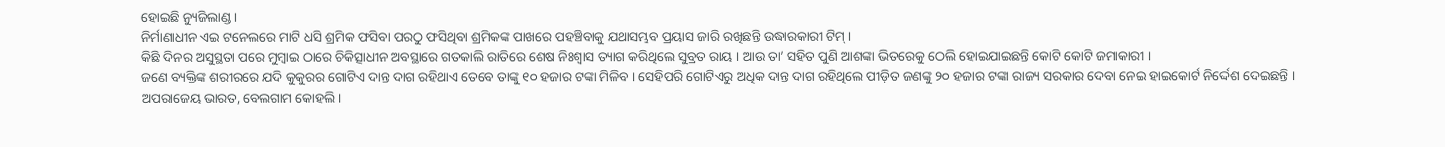ହୋଇଛି ନ୍ୟୁଜିଲାଣ୍ଡ ।
ନିର୍ମାଣାଧୀନ ଏଇ ଟନେଲରେ ମାଟି ଧସି ଶ୍ରମିକ ଫସିବା ପରଠୁ ଫସିଥିବା ଶ୍ରମିକଙ୍କ ପାଖରେ ପହଞ୍ଚିବାକୁ ଯଥାସମ୍ଭବ ପ୍ରୟାସ ଜାରି ରଖିଛନ୍ତି ଉଦ୍ଧାରକାରୀ ଟିମ୍ ।
କିଛି ଦିନର ଅସୁସ୍ଥତା ପରେ ମୁମ୍ବାଇ ଠାରେ ଚିକିତ୍ସାଧୀନ ଅବସ୍ଥାରେ ଗତକାଲି ରାତିରେ ଶେଷ ନିଃଶ୍ୱାସ ତ୍ୟାଗ କରିଥିଲେ ସୁବ୍ରତ ରାୟ । ଆଉ ତା’ ସହିତ ପୁଣି ଆଶଙ୍କା ଭିତରେକୁ ଠେଲି ହୋଇଯାଇଛନ୍ତି କୋଟି କୋଟି ଜମାକାରୀ ।
ଜଣେ ବ୍ୟକ୍ତିଙ୍କ ଶରୀରରେ ଯଦି କୁକୁରର ଗୋଟିଏ ଦାନ୍ତ ଦାଗ ରହିଥାଏ ତେବେ ତାଙ୍କୁ ୧୦ ହଜାର ଟଙ୍କା ମିଳିବ । ସେହିପରି ଗୋଟିଏରୁ ଅଧିକ ଦାନ୍ତ ଦାଗ ରହିଥିଲେ ପୀଡ଼ିତ ଜଣଙ୍କୁ ୨୦ ହଜାର ଟଙ୍କା ରାଜ୍ୟ ସରକାର ଦେବା ନେଇ ହାଇକୋର୍ଟ ନିର୍ଦ୍ଦେଶ ଦେଇଛନ୍ତି ।
ଅପରାଜେୟ ଭାରତ, ବେଲଗାମ କୋହଲି ।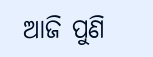ଆଜି ପୁଣି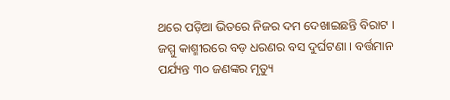ଥରେ ପଡ଼ିଆ ଭିତରେ ନିଜର ଦମ ଦେଖାଇଛନ୍ତି ବିରାଟ ।
ଜମ୍ମୁ କାଶ୍ମୀରରେ ବଡ଼ ଧରଣର ବସ ଦୁର୍ଘଟଣା । ବର୍ତ୍ତମାନ ପର୍ଯ୍ୟନ୍ତ ୩୦ ଜଣଙ୍କର ମୃତ୍ୟୁ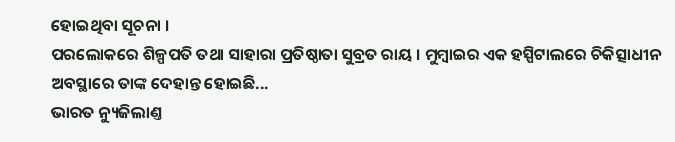ହୋଇଥିବା ସୂଚନା ।
ପରଲୋକରେ ଶିଳ୍ପପତି ତଥା ସାହାରା ପ୍ରତିଷ୍ଠାତା ସୁବ୍ରତ ରାୟ । ମୁମ୍ବାଇର ଏକ ହସ୍ପିଟାଲରେ ଚିକିତ୍ସାଧୀନ ଅବସ୍ଥାରେ ତାଙ୍କ ଦେହାନ୍ତ ହୋଇଛି...
ଭାରତ ନ୍ୟୁଜିଲାଣ୍ତ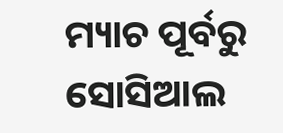ମ୍ୟାଚ ପୂର୍ବରୁ ସୋସିଆଲ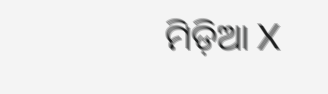ମିଡ଼ିଆ X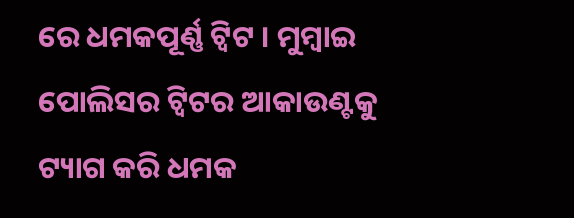ରେ ଧମକପୂର୍ଣ୍ଣ ଟ୍ୱିଟ । ମୁମ୍ବାଇ ପୋଲିସର ଟ୍ୱିଟର ଆକାଉଣ୍ଟକୁ ଟ୍ୟାଗ କରି ଧମକ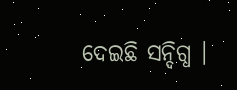ଦେଇଛି ସନ୍ଦିଗ୍ଧ ।